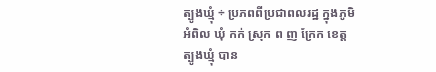ត្បូងឃ្មុំ ÷ ប្រភពពីប្រជាពលរដ្ឋ ក្នុងភូមិ អំពិល ឃុំ កក់ ស្រុក ព ញ ក្រែក ខេត្ត ត្បូងឃ្មុំ បាន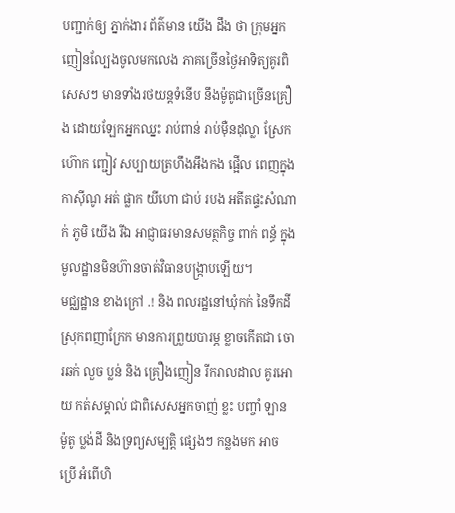បញ្ជាក់ឲ្យ ភ្នាក់ងារ ព័ត៌មាន យើង ដឹង ថា ក្រុមអ្នកញៀនល្បែងចូលមកលេង ភាគច្រើនថ្ងៃអាទិត្យគូរពិសេសៗ មានទាំងរថយន្តទំនើប នឹងម៉ូតូជាច្រើនគ្រឿង ដោយឡែកអ្នកឈ្នះ រាប់ពាន់ រាប់ម៉ឺនដុល្លា ស្រែកហ៊ោក ញ្ជៀវ សប្បាយត្រហឹងអឹងកង ផ្អើល ពេញក្នុង កាស៊ីណូ អត់ ផ្លាក យីហោ ជាប់ របង អតីតផ្ទះសំណាក់ ភូមិ យើង រីឯ អាជ្ញាធរមានសមត្ថកិច្ច ពាក់ ពន្ធ័ ក្នុងមូលដ្ឋានមិនហ៊ានចាត់វិធានបង្រ្កាបឡើយ។
មជ្ឈដ្ឋាន ខាងក្រៅ .! និង ពលរដ្ឋនៅឃុំកក់ នៃទឹកដី ស្រុកពញាក្រែក មានការព្រួយបារម្ភ ខ្លាចកើតជា ចោរឆក់ លួច ប្លន់ និង គ្រឿងញៀន រីករាលដាល គូរអោយ កត់សម្គាល់ ជាពិសេសអ្នកចាញ់ ខ្លះ បញ្ចាំ ឡាន ម៉ូតូ ប្លង់ដី និងទ្រព្យសម្បត្តិ ផ្សេងៗ កន្លងមក អាច ប្រើ អំពើហិ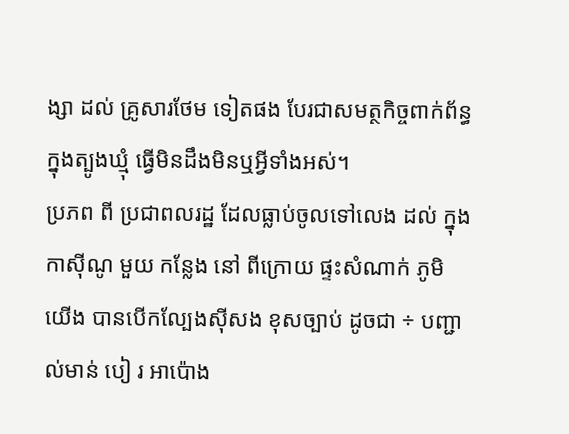ង្សា ដល់ គ្រូសារថែម ទៀតផង បែរជាសមត្ថកិច្ចពាក់ព័ន្ធក្នុងត្បូងឃ្មុំ ធ្វេីមិនដឹងមិនឬអ្វីទាំងអស់។
ប្រភព ពី ប្រជាពលរដ្ឋ ដែលធ្លាប់ចូលទៅលេង ដល់ ក្នុងកាស៊ីណូ មួយ កន្លែង នៅ ពីក្រោយ ផ្ទះសំណាក់ ភូមិ យើង បានបើកល្បែងស៊ីសង ខុសច្បាប់ ដូចជា ÷ បញ្ជាល់មាន់ បៀ រ អាប៉ោង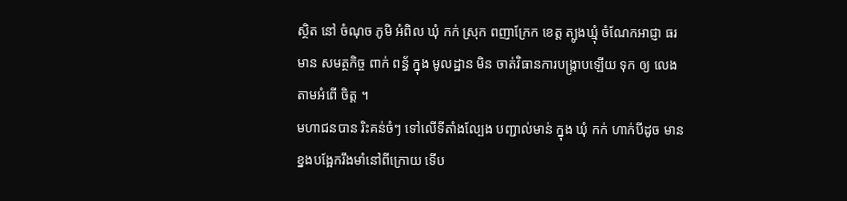ស្ថិត នៅ ចំណុច ភូមិ អំពិល ឃុំ កក់ ស្រុក ពញាក្រែក ខេត្ត ត្បូងឃ្មុំ ចំណែកអាជ្ញា ធរមាន សមត្ថកិច្ច ពាក់ ពន្ធ័ ក្នុង មូលដ្ឋាន មិន ចាត់វិធានការបង្ក្រាបឡើយ ទុក ឲ្យ លេង តាមអំពើ ចិត្ត ។
មហាជនបាន រិះគន់ចំៗ ទៅលើទីតាំងល្បែង បញ្ជាល់មាន់ ក្នុង ឃុំ កក់ ហាក់បីដូច មាន ខ្នងបង្អែករឹងមាំនៅពីក្រោយ ទើប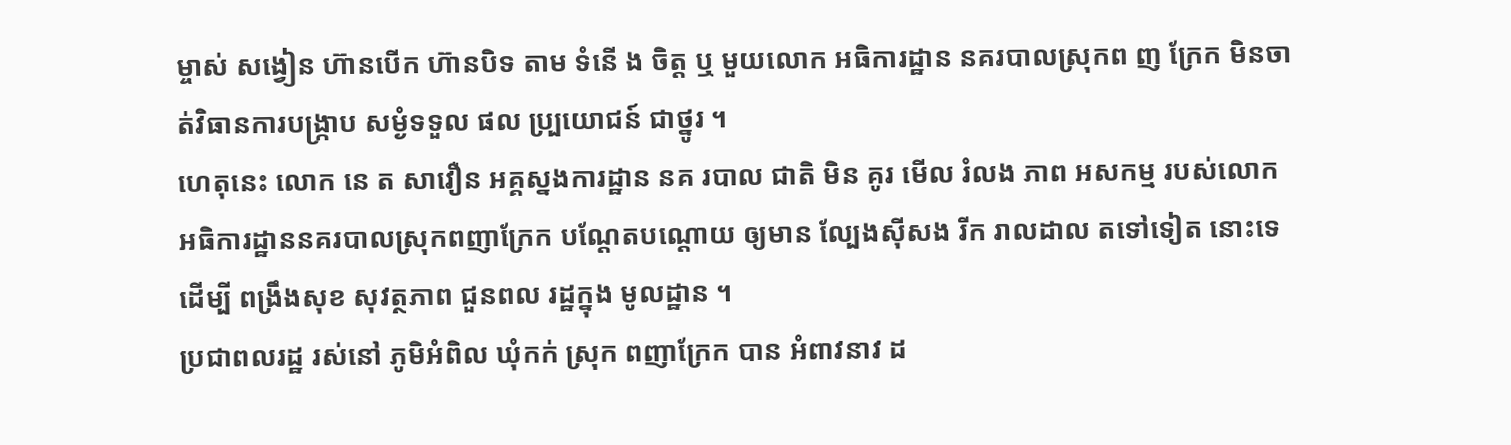ម្ចាស់ សង្វៀន ហ៊ានបើក ហ៊ានបិទ តាម ទំនេី ង ចិត្ត ឬ មួយលោក អធិការដ្ឋាន នគរបាលស្រុកព ញ ក្រែក មិនចាត់វិធានការបង្ក្រាប សម្ងំទទួល ផល ប្ប្រយោជន៍ ជាថ្នូរ ។
ហេតុនេះ លោក នេ ត សាវឿន អគ្គស្នងការដ្ឋាន នគ របាល ជាតិ មិន គូរ មេីល រំលង ភាព អសកម្ម របស់លោក អធិការដ្ឋាននគរបាលស្រុកពញាក្រែក បណ្តែតបណ្ដោយ ឲ្យមាន ល្បែងស៊ីសង រីក រាលដាល តទៅទៀត នោះទេ ដេីម្បី ពង្រឹងសុខ សុវត្ថភាព ជួនពល រដ្ឋក្នុង មូលដ្ឋាន ។
ប្រជាពលរដ្ឋ រស់នៅ ភូមិអំពិល ឃុំកក់ ស្រុក ពញាក្រែក បាន អំពាវនាវ ដ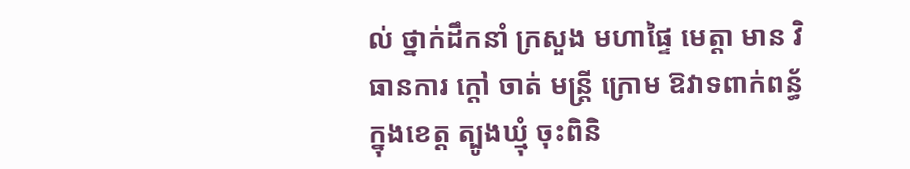ល់ ថ្នាក់ដឹកនាំ ក្រសួង មហាផ្ទៃ មេត្តា មាន វិធានការ ក្តៅ ចាត់ មន្ត្រី ក្រោម ឱវាទពាក់ពន្ធ័ក្នុងខេត្ត ត្បូងឃ្មុំ ចុះពិនិ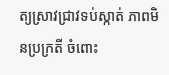ត្យស្រាវជ្រាវទប់ស្កាត់ ភាពមិនប្រក្រតី ចំពោះ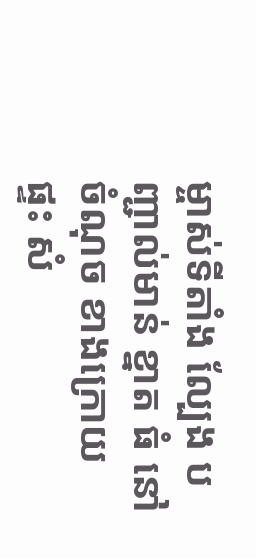ម្ចាស់ទីតាំង ល្បែង បញ្ជាល់មាន់ ខ្នាត ធំ នៅ ចំណុច ខាងក្រោយ ផ្ទះ សំ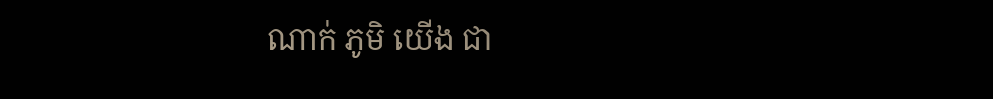ណាក់ ភូមិ យើង ជា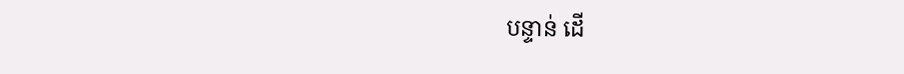បន្ទាន់ ដេី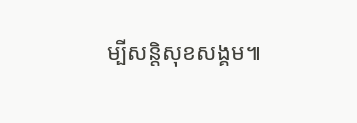ម្បីសន្តិសុខសង្គម៕